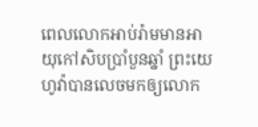ពេលលោកអាប់រ៉ាមមានអាយុកៅសិបប្រាំបួនឆ្នាំ ព្រះយេហូវ៉ាបានលេចមកឲ្យលោក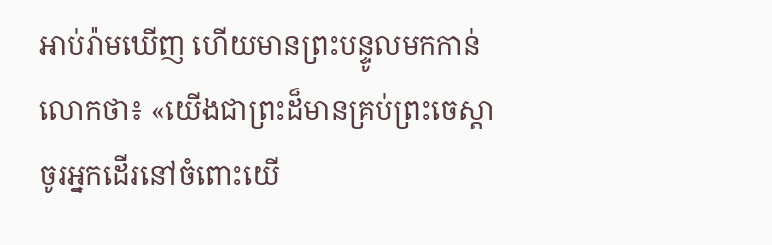អាប់រ៉ាមឃើញ ហើយមានព្រះបន្ទូលមកកាន់លោកថា៖ «យើងជាព្រះដ៏មានគ្រប់ព្រះចេស្តា ចូរអ្នកដើរនៅចំពោះយើ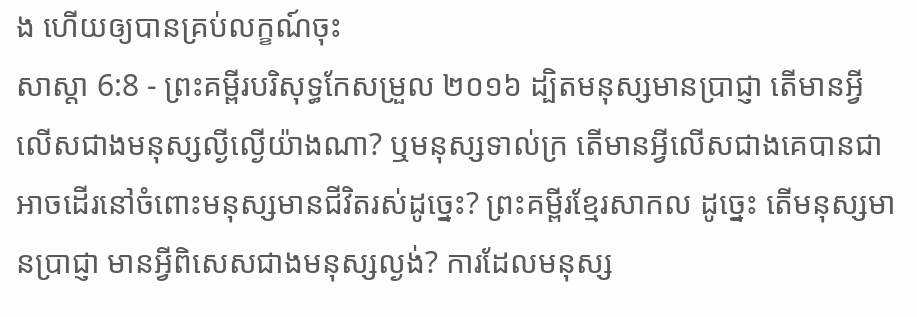ង ហើយឲ្យបានគ្រប់លក្ខណ៍ចុះ
សាស្តា 6:8 - ព្រះគម្ពីរបរិសុទ្ធកែសម្រួល ២០១៦ ដ្បិតមនុស្សមានប្រាជ្ញា តើមានអ្វីលើសជាងមនុស្សល្ងីល្ងើយ៉ាងណា? ឬមនុស្សទាល់ក្រ តើមានអ្វីលើសជាងគេបានជាអាចដើរនៅចំពោះមនុស្សមានជីវិតរស់ដូច្នេះ? ព្រះគម្ពីរខ្មែរសាកល ដូច្នេះ តើមនុស្សមានប្រាជ្ញា មានអ្វីពិសេសជាងមនុស្សល្ងង់? ការដែលមនុស្ស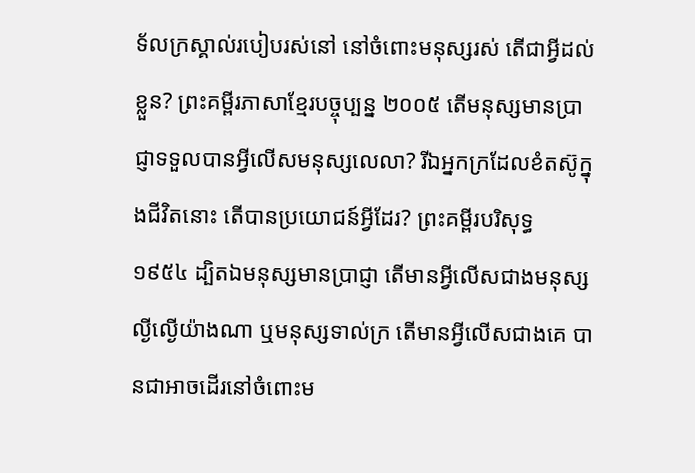ទ័លក្រស្គាល់របៀបរស់នៅ នៅចំពោះមនុស្សរស់ តើជាអ្វីដល់ខ្លួន? ព្រះគម្ពីរភាសាខ្មែរបច្ចុប្បន្ន ២០០៥ តើមនុស្សមានប្រាជ្ញាទទួលបានអ្វីលើសមនុស្សលេលា? រីឯអ្នកក្រដែលខំតស៊ូក្នុងជីវិតនោះ តើបានប្រយោជន៍អ្វីដែរ? ព្រះគម្ពីរបរិសុទ្ធ ១៩៥៤ ដ្បិតឯមនុស្សមានប្រាជ្ញា តើមានអ្វីលើសជាងមនុស្សល្ងីល្ងើយ៉ាងណា ឬមនុស្សទាល់ក្រ តើមានអ្វីលើសជាងគេ បានជាអាចដើរនៅចំពោះម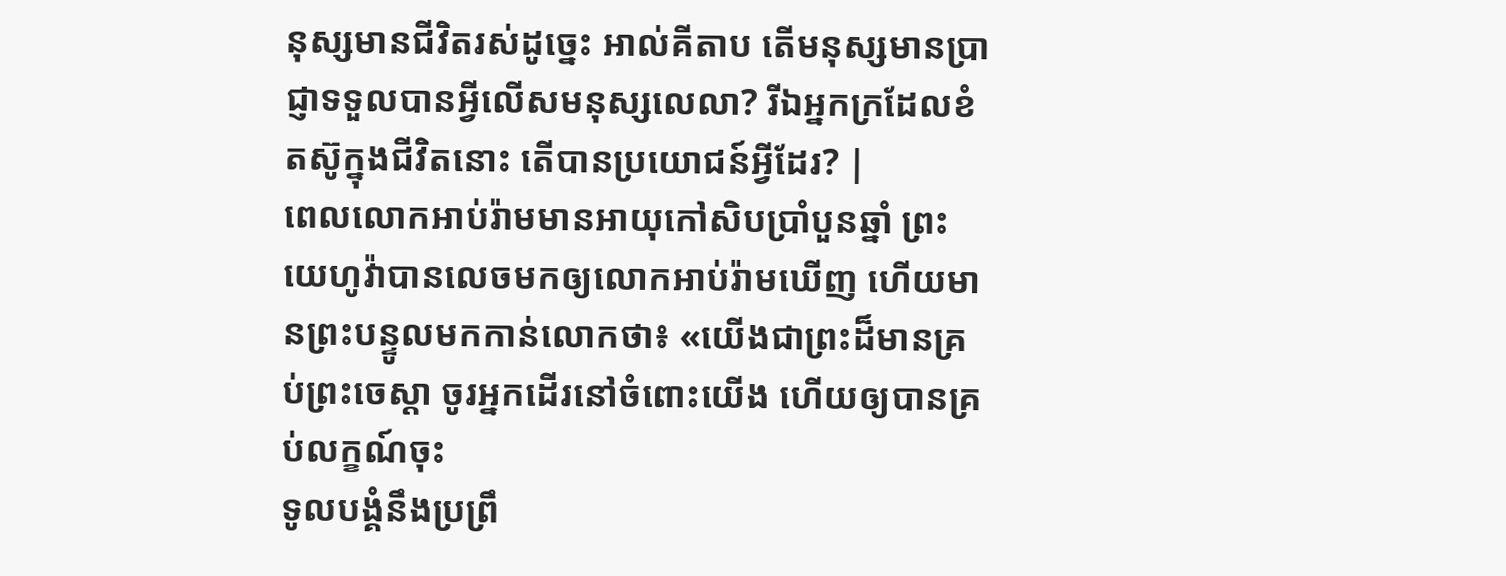នុស្សមានជីវិតរស់ដូច្នេះ អាល់គីតាប តើមនុស្សមានប្រាជ្ញាទទួលបានអ្វីលើសមនុស្សលេលា? រីឯអ្នកក្រដែលខំតស៊ូក្នុងជីវិតនោះ តើបានប្រយោជន៍អ្វីដែរ? |
ពេលលោកអាប់រ៉ាមមានអាយុកៅសិបប្រាំបួនឆ្នាំ ព្រះយេហូវ៉ាបានលេចមកឲ្យលោកអាប់រ៉ាមឃើញ ហើយមានព្រះបន្ទូលមកកាន់លោកថា៖ «យើងជាព្រះដ៏មានគ្រប់ព្រះចេស្តា ចូរអ្នកដើរនៅចំពោះយើង ហើយឲ្យបានគ្រប់លក្ខណ៍ចុះ
ទូលបង្គំនឹងប្រព្រឹ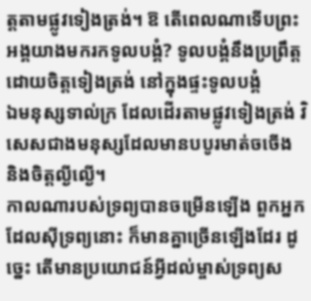ត្តតាមផ្លូវទៀងត្រង់។ ឱ តើពេលណាទើបព្រះអង្គយាងមករកទូលបង្គំ? ទូលបង្គំនឹងប្រព្រឹត្តដោយចិត្តទៀងត្រង់ នៅក្នុងផ្ទះទូលបង្គំ
ឯមនុស្សទាល់ក្រ ដែលដើរតាមផ្លូវទៀងត្រង់ វិសេសជាងមនុស្សដែលមានបបូរមាត់ចចើង និងចិត្តល្ងីល្ងើ។
កាលណារបស់ទ្រព្យបានចម្រើនឡើង ពួកអ្នកដែលស៊ីទ្រព្យនោះ ក៏មានគ្នាច្រើនឡើងដែរ ដូច្នេះ តើមានប្រយោជន៍អ្វីដល់ម្ចាស់ទ្រព្យស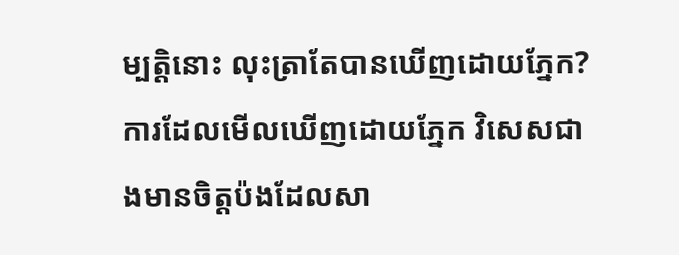ម្បត្តិនោះ លុះត្រាតែបានឃើញដោយភ្នែក?
ការដែលមើលឃើញដោយភ្នែក វិសេសជាងមានចិត្តប៉ងដែលសា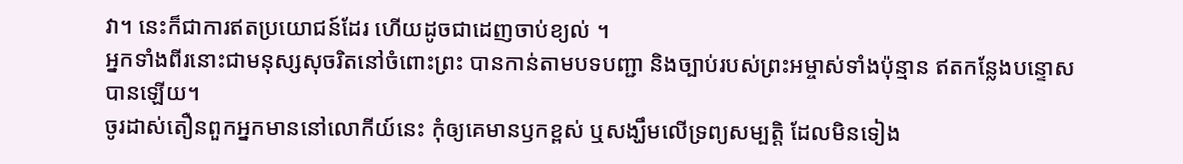វា។ នេះក៏ជាការឥតប្រយោជន៍ដែរ ហើយដូចជាដេញចាប់ខ្យល់ ។
អ្នកទាំងពីរនោះជាមនុស្សសុចរិតនៅចំពោះព្រះ បានកាន់តាមបទបញ្ជា និងច្បាប់របស់ព្រះអម្ចាស់ទាំងប៉ុន្មាន ឥតកន្លែងបន្ទោសបានឡើយ។
ចូរដាស់តឿនពួកអ្នកមាននៅលោកីយ៍នេះ កុំឲ្យគេមានឫកខ្ពស់ ឬសង្ឃឹមលើទ្រព្យសម្បត្តិ ដែលមិនទៀង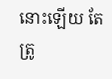នោះឡើយ តែត្រូ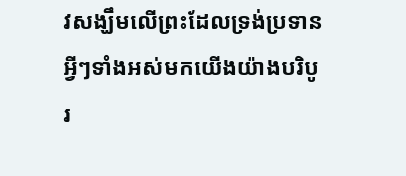វសង្ឃឹមលើព្រះដែលទ្រង់ប្រទានអ្វីៗទាំងអស់មកយើងយ៉ាងបរិបូរ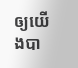ឲ្យយើងបា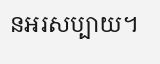នអរសប្បាយ។